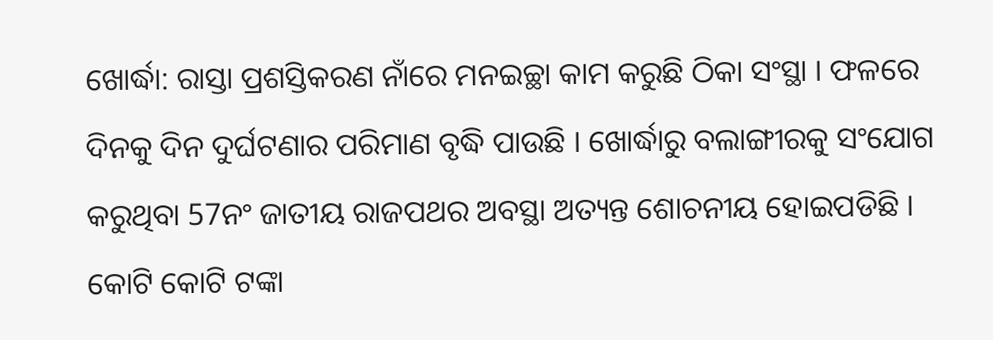ଖୋର୍ଦ୍ଧା: ରାସ୍ତା ପ୍ରଶସ୍ତିକରଣ ନାଁରେ ମନଇଚ୍ଛା କାମ କରୁଛି ଠିକା ସଂସ୍ଥା । ଫଳରେ ଦିନକୁ ଦିନ ଦୁର୍ଘଟଣାର ପରିମାଣ ବୃଦ୍ଧି ପାଉଛି । ଖୋର୍ଦ୍ଧାରୁ ବଲାଙ୍ଗୀରକୁ ସଂଯୋଗ କରୁଥିବା 57ନଂ ଜାତୀୟ ରାଜପଥର ଅବସ୍ଥା ଅତ୍ୟନ୍ତ ଶୋଚନୀୟ ହୋଇପଡିଛି । କୋଟି କୋଟି ଟଙ୍କା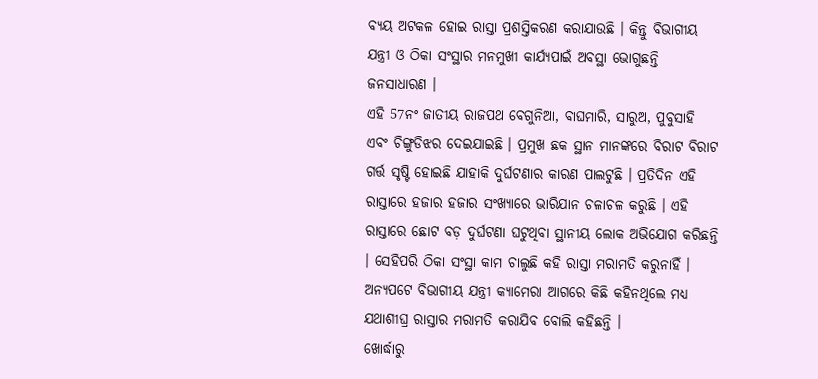ବ୍ୟୟ ଅଟକଳ ହୋଇ ରାସ୍ତା ପ୍ରଶସ୍ତିକରଣ କରାଯାଉଛି । କିନ୍ତୁ ବିଭାଗୀୟ ଯନ୍ତ୍ରୀ ଓ ଠିକା ସଂସ୍ଥାର ମନମୁଖୀ କାର୍ଯ୍ୟପାଇଁ ଅବସ୍ଥା ଭୋଗୁଛନ୍ତି ଜନସାଧାରଣ ।
ଏହି 57ନଂ ଜାତୀୟ ରାଜପଥ ବେଗୁନିଆ, ବାଘମାରି, ସାରୁଅ, ପୁବୁସାହି ଏବଂ ଚିଙ୍ଗୁଡିଝର ଦେଇଯାଇଛି । ପ୍ରମୁଖ ଛକ ସ୍ଥାନ ମାନଙ୍କରେ ବିରାଟ ବିରାଟ ଗର୍ତ୍ତ ସୃଷ୍ଟି ହୋଇଛି ଯାହାକି ଦୁର୍ଘଟଣାର କାରଣ ପାଲଟୁଛି । ପ୍ରତିଦିନ ଏହି ରାସ୍ତାରେ ହଜାର ହଜାର ସଂଖ୍ୟାରେ ଭାରିଯାନ ଚଳାଚଳ କରୁଛି । ଏହି ରାସ୍ତାରେ ଛୋଟ ବଡ଼ ଦୁର୍ଘଟଣା ଘଟୁଥିବା ସ୍ଥାନୀୟ ଲୋକ ଅଭିଯୋଗ କରିଛନ୍ତି । ସେହିପରି ଠିକା ସଂସ୍ଥା କାମ ଚାଲୁଛି କହି ରାସ୍ତା ମରାମତି କରୁନାହିଁ । ଅନ୍ୟପଟେ ବିଭାଗୀୟ ଯନ୍ତ୍ରୀ କ୍ୟାମେରା ଆଗରେ କିଛି କହିନଥିଲେ ମଧ୍ୟ ଯଥାଶୀଘ୍ର ରାସ୍ତାର ମରାମତି କରାଯିବ ବୋଲି କହିଛନ୍ତି ।
ଖୋର୍ଦ୍ଧାରୁ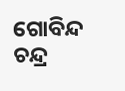ଗୋବିନ୍ଦ ଚନ୍ଦ୍ର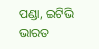ପଣ୍ଡା, ଇଟିଭି ଭାରତ